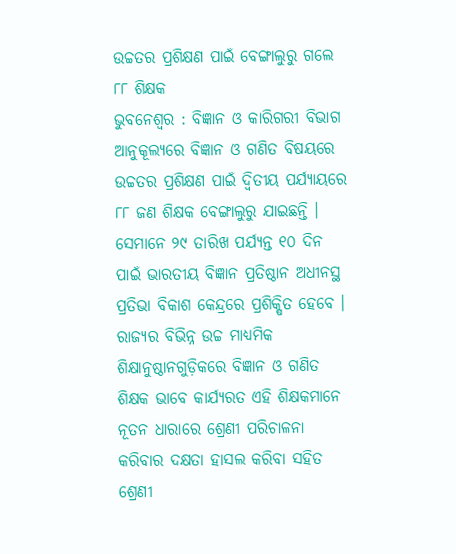ଉଚ୍ଚତର ପ୍ରଶିକ୍ଷଣ ପାଇଁ ବେଙ୍ଗାଲୁରୁ ଗଲେ ୮୮ ଶିକ୍ଷକ
ଭୁବନେଶ୍ୱର : ବିଜ୍ଞାନ ଓ କାରିଗରୀ ବିଭାଗ ଆନୁକୂଲ୍ୟରେ ବିଜ୍ଞାନ ଓ ଗଣିତ ବିଷୟରେ ଉଚ୍ଚତର ପ୍ରଶିକ୍ଷଣ ପାଇଁ ଦ୍ୱିତୀୟ ପର୍ଯ୍ୟାୟରେ ୮୮ ଜଣ ଶିକ୍ଷକ ବେଙ୍ଗାଲୁରୁ ଯାଇଛନ୍ତି । ସେମାନେ ୨୯ ତାରିଖ ପର୍ଯ୍ୟନ୍ତ ୧୦ ଦିନ ପାଇଁ ଭାରତୀୟ ବିଜ୍ଞାନ ପ୍ରତିଷ୍ଠାନ ଅଧୀନସ୍ଥ ପ୍ରତିଭା ବିକାଶ କେନ୍ଦ୍ରରେ ପ୍ରଶିକ୍ଷିତ ହେବେ । ରାଜ୍ୟର ବିଭିନ୍ନ ଉଚ୍ଚ ମାଧ୍ୟମିକ ଶିକ୍ଷାନୁଷ୍ଠାନଗୁଡ଼ିକରେ ବିଜ୍ଞାନ ଓ ଗଣିତ ଶିକ୍ଷକ ଭାବେ କାର୍ଯ୍ୟରତ ଏହି ଶିକ୍ଷକମାନେ ନୂତନ ଧାରାରେ ଶ୍ରେଣୀ ପରିଚାଳନା କରିବାର ଦକ୍ଷତା ହାସଲ କରିବା ସହିତ ଶ୍ରେଣୀ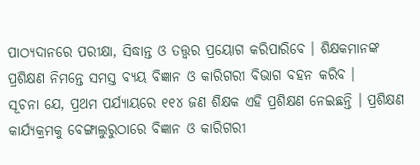ପାଠ୍ୟଦାନରେ ପରୀକ୍ଷା, ସିଦ୍ଧାନ୍ତ ଓ ତତ୍ତ୍ୱର ପ୍ରୟୋଗ କରିପାରିବେ । ଶିକ୍ଷକମାନଙ୍କ ପ୍ରଶିକ୍ଷଣ ନିମନ୍ତେ ସମସ୍ତ ବ୍ୟୟ ବିଜ୍ଞାନ ଓ କାରିଗରୀ ବିଭାଗ ବହନ କରିବ ।
ସୂଚନା ଯେ, ପ୍ରଥମ ପର୍ଯ୍ୟାୟରେ ୧୧୪ ଜଣ ଶିକ୍ଷକ ଏହି ପ୍ରଶିକ୍ଷଣ ନେଇଛନ୍ତି । ପ୍ରଶିକ୍ଷଣ କାର୍ଯ୍ୟକ୍ରମକୁ ବେଙ୍ଗାଲୁରୁଠାରେ ବିଜ୍ଞାନ ଓ କାରିଗରୀ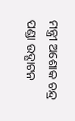ମନ୍ତ୍ରୀ ଅଶୋକ ଚନ୍ଦ୍ର ପଣ୍ଡା ଉଦ୍ଘାଟନ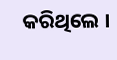କରିଥିଲେ ।